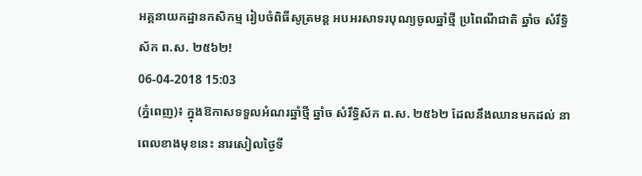អគ្គនាយកដ្ឋានកសិកម្ម រៀបចំពិធីសូត្រមន្ត អបអរសាទរបុណ្យចូលឆ្នាំថ្មី ប្រពៃណីជាតិ ឆ្នាំច សំរឹទ្ធិស័ក ព.ស. ២៥៦២!
06-04-2018 15:03
(ភ្នំពេញ)៖ ក្នុងឱកាសទទួលអំណរឆ្នាំថ្មី ឆ្នាំច សំរឹទ្ធិស័ក ព.ស. ២៥៦២ ដែលនឹងឈានមកដល់ នាពេលខាងមុខនេះ នារសៀលថ្ងៃទី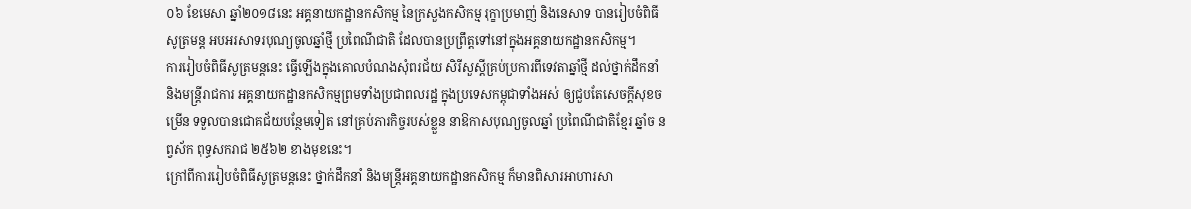០៦ ខែមេសា ឆ្នាំ២០១៨នេះ អគ្គនាយកដ្ឋានកសិកម្ម នៃក្រសួងកសិកម្ម រុក្ខាប្រមាញ់ និងនេសាទ បានរៀបចំពិធីសូត្រមន្ត អបអរសាទរបុណ្យចូលឆ្នាំថ្មី ប្រពៃណីជាតិ ដែលបានប្រព្រឹត្តទៅនៅក្នុងអគ្គនាយកដ្ឋានកសិកម្ម។
ការរៀបចំពិធីសូត្រមន្ដនេះ ធ្វើឡើងក្នុងគោលបំណងសុំពរជ័យ សិរីសួស្តីគ្រប់ប្រការពីទេវតាឆ្នាំថ្មី ដល់ថ្នាក់ដឹកនាំ និងមន្រ្ដីរាជការ អគ្គនាយកដ្ឋានកសិកម្មព្រមទាំងប្រជាពលរដ្ឋ ក្នុងប្រទេសកម្ពុជាទាំងអស់ ឲ្យជួបតែសេចក្តីសុខចម្រើន ទទួលបានជោគជ័យបន្ថែមទៀត នៅគ្រប់ភារកិច្ចរបស់ខ្លួន នាឱកាសបុណ្យចូលឆ្នាំ ប្រពៃណីជាតិខ្មែរ ឆ្នាំច នព្វស័ក ពុទ្ធសករាជ ២៥៦២ ខាងមុខនេះ។
ក្រៅពីការរៀបចំពិធីសូត្រមន្ដនេះ ថ្នាក់ដឹកនាំ និងមន្ត្រីអគ្គនាយកដ្ឋានកសិកម្ម ក៏មានពិសារអាហារសា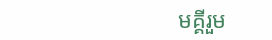មគ្គីរួម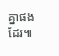គ្នាផងដែរ៕